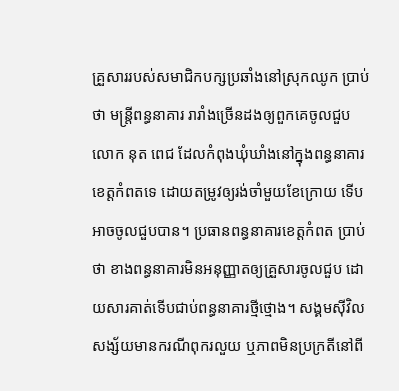គ្រួសាររបស់សមាជិកបក្សប្រឆាំងនៅស្រុកឈូក ប្រាប់ថា មន្ត្រីពន្ធនាគារ រារាំងច្រើនដងឲ្យពួកគេចូលជួប លោក នុត ពេជ ដែលកំពុងឃុំឃាំងនៅក្នុងពន្ធនាគារខេត្តកំពតទេ ដោយតម្រូវឲ្យរង់ចាំមួយខែក្រោយ ទើបអាចចូលជួបបាន។ ប្រធានពន្ធនាគារខេត្តកំពត ប្រាប់ថា ខាងពន្ធនាគារមិនអនុញ្ញាតឲ្យគ្រួសារចូលជួប ដោយសារគាត់ទើបជាប់ពន្ធនាគារថ្មីថ្មោង។ សង្គមស៊ីវិល សង្ស័យមានករណីពុករលួយ ឬភាពមិនប្រក្រតីនៅពី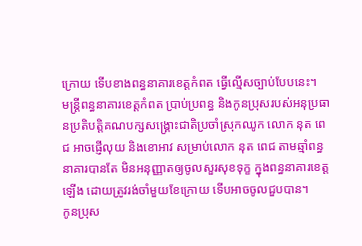ក្រោយ ទើបខាងពន្ធនាគារខេត្តកំពត ធ្វើល្មើសច្បាប់បែបនេះ។
មន្ត្រីពន្ធនាគារខេត្តកំពត ប្រាប់ប្រពន្ធ និងកូនប្រុសរបស់អនុប្រធានប្រតិបត្តិគណបក្សសង្គ្រោះជាតិប្រចាំស្រុកឈូក លោក នុត ពេជ អាចផ្ញើលុយ និងខោអាវ សម្រាប់លោក នុត ពេជ តាមឆ្មាំពន្ធនាគារបានតែ មិនអនុញ្ញាតឲ្យចូលសួរសុខទុក្ខ ក្នុងពន្ធនាគារខេត្តឡើង ដោយត្រូវរង់ចាំមួយខែក្រោយ ទើបអាចចូលជួបបាន។
កូនប្រុស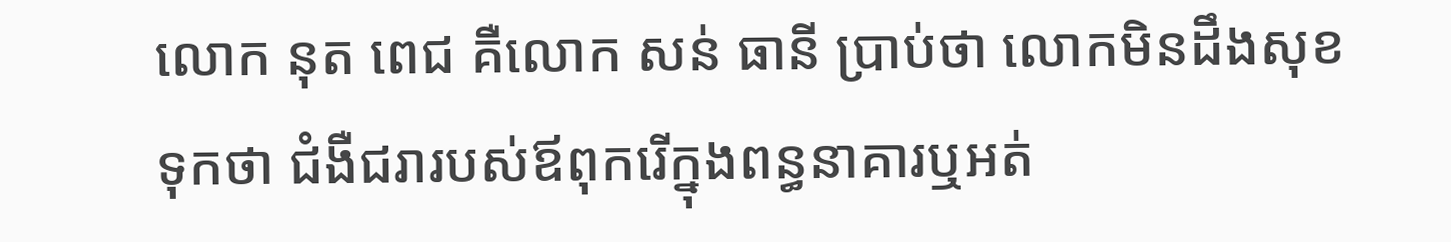លោក នុត ពេជ គឺលោក សន់ ធានី ប្រាប់ថា លោកមិនដឹងសុខទុកថា ជំងឺជរារបស់ឪពុករើក្នុងពន្ធនាគារឬអត់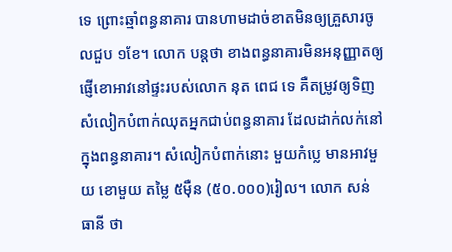ទេ ព្រោះឆ្មាំពន្ធនាគារ បានហាមដាច់ខាតមិនឲ្យគ្រួសារចូលជួប ១ខែ។ លោក បន្តថា ខាងពន្ធនាគារមិនអនុញ្ញាតឲ្យផ្ញើខោអាវនៅផ្ទះរបស់លោក នុត ពេជ ទេ គឺតម្រូវឲ្យទិញសំលៀកបំពាក់ឈុតអ្នកជាប់ពន្ធនាគារ ដែលដាក់លក់នៅក្នុងពន្ធនាគារ។ សំលៀកបំពាក់នោះ មួយកំប្លេ មានអាវមួយ ខោមួយ តម្លៃ ៥ម៉ឺន (៥០.០០០)រៀល។ លោក សន់ ធានី ថា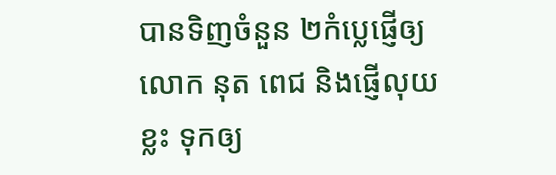បានទិញចំនួន ២កំប្លេផ្ញើឲ្យ លោក នុត ពេជ និងផ្ញើលុយខ្លះ ទុកឲ្យ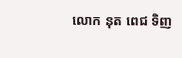លោក នុត ពេជ ទិញ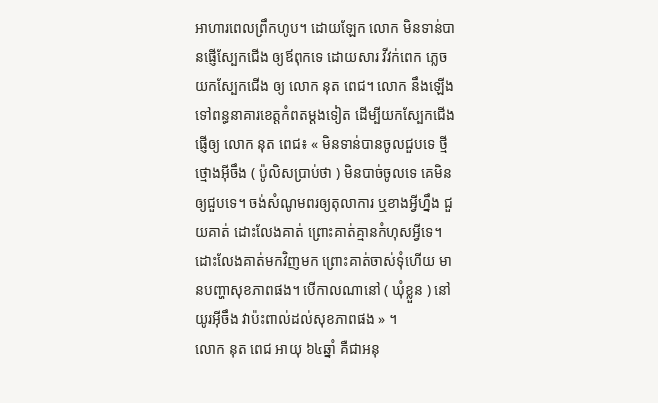អាហារពេលព្រឹកហូប។ ដោយឡែក លោក មិនទាន់បានផ្ញើស្បែកជើង ឲ្យឪពុកទេ ដោយសារ វីវក់ពេក ភ្លេចយកស្បែកជើង ឲ្យ លោក នុត ពេជ។ លោក នឹងឡើងទៅពន្ធនាគារខេត្តកំពតម្ដងទៀត ដើម្បីយកស្បែកជើង ផ្ញើឲ្យ លោក នុត ពេជ៖ « មិនទាន់បានចូលជួបទេ ថ្មីថ្មោងអ៊ីចឹង ( ប៉ូលិសប្រាប់ថា ) មិនបាច់ចូលទេ គេមិនឲ្យជួបទេ។ ចង់សំណូមពរឲ្យតុលាការ ឬខាងអ្វីហ្នឹង ជួយគាត់ ដោះលែងគាត់ ព្រោះគាត់គ្មានកំហុសអ្វីទេ។ ដោះលែងគាត់មកវិញមក ព្រោះគាត់ចាស់ទុំហើយ មានបញ្ហាសុខភាពផង។ បើកាលណានៅ ( ឃុំខ្លួន ) នៅយូរអ៊ីចឹង វាប៉ះពាល់ដល់សុខភាពផង » ។
លោក នុត ពេជ អាយុ ៦៤ឆ្នាំ គឺជាអនុ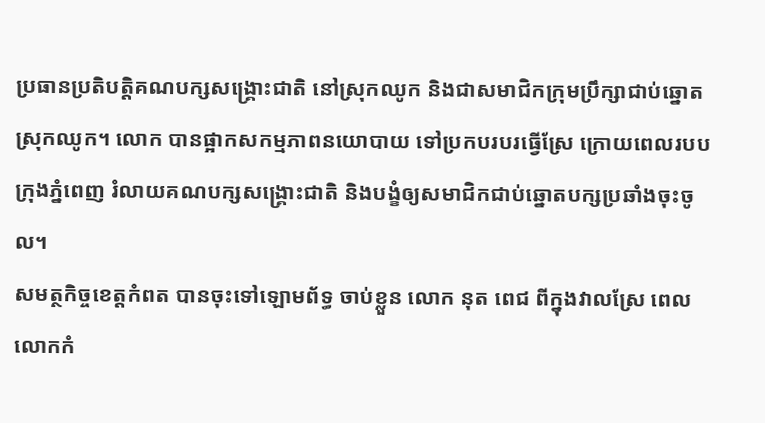ប្រធានប្រតិបត្តិគណបក្សសង្គ្រោះជាតិ នៅស្រុកឈូក និងជាសមាជិកក្រុមប្រឹក្សាជាប់ឆ្នោតស្រុកឈូក។ លោក បានផ្អាកសកម្មភាពនយោបាយ ទៅប្រកបរបរធ្វើស្រែ ក្រោយពេលរបបក្រុងភ្នំពេញ រំលាយគណបក្សសង្គ្រោះជាតិ និងបង្ខំឲ្យសមាជិកជាប់ឆ្នោតបក្សប្រឆាំងចុះចូល។
សមត្ថកិច្ចខេត្តកំពត បានចុះទៅឡោមព័ទ្ធ ចាប់ខ្លួន លោក នុត ពេជ ពីក្នុងវាលស្រែ ពេលលោកកំ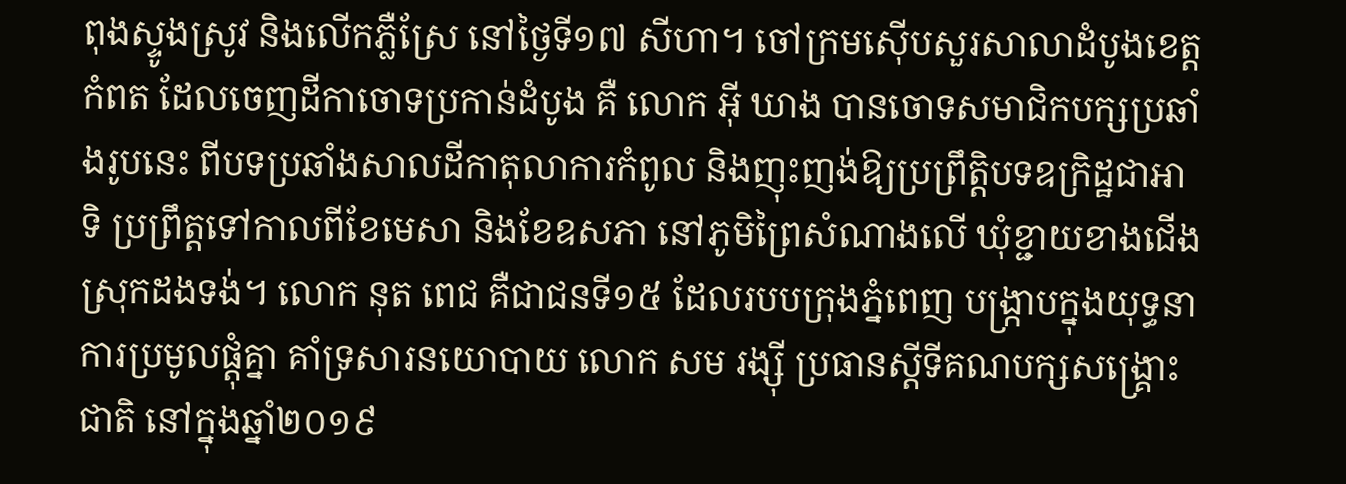ពុងស្ទូងស្រូវ និងលើកភ្លឺស្រែ នៅថ្ងៃទី១៧ សីហា។ ចៅក្រមស៊ើបសួរសាលាដំបូងខេត្តកំពត ដែលចេញដីកាចោទប្រកាន់ដំបូង គឺ លោក អ៊ី ឃាង បានចោទសមាជិកបក្សប្រឆាំងរូបនេះ ពីបទប្រឆាំងសាលដីកាតុលាការកំពូល និងញុះញង់ឱ្យប្រព្រឹត្តិបទឧក្រិដ្ឋជាអាទិ ប្រព្រឹត្តទៅកាលពីខែមេសា និងខែឧសភា នៅភូមិព្រៃសំណាងលើ ឃុំខ្ជាយខាងជើង ស្រុកដងទង់។ លោក នុត ពេជ គឺជាជនទី១៥ ដែលរបបក្រុងភ្នំពេញ បង្ក្រាបក្នុងយុទ្ធនាការប្រមូលផ្ដុំគ្នា គាំទ្រសារនយោបាយ លោក សម រង្ស៊ី ប្រធានស្ដីទីគណបក្សសង្គ្រោះជាតិ នៅក្នុងឆ្នាំ២០១៩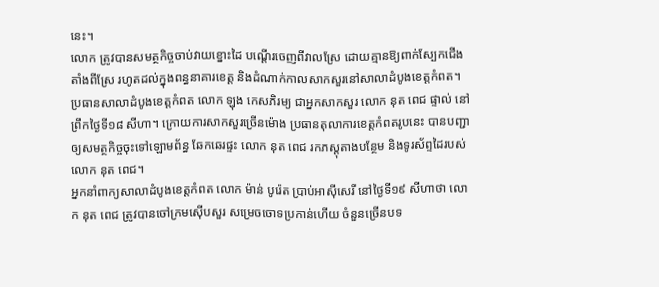នេះ។
លោក ត្រូវបានសមត្ថកិច្ចចាប់វាយខ្នោះដៃ បណ្ដើរចេញពីវាលស្រែ ដោយគ្មានឱ្យពាក់ស្បែកជើង តាំងពីស្រែ រហូតដល់ក្នុងពន្ធនាគារខេត្ត និងដំណាក់កាលសាកសួរនៅសាលាដំបូងខេត្តកំពត។ ប្រធានសាលាដំបូងខេត្តកំពត លោក ឡុង កេសភិរម្យ ជាអ្នកសាកសួរ លោក នុត ពេជ ផ្ទាល់ នៅព្រឹកថ្ងៃទី១៨ សីហា។ ក្រោយការសាកសួរច្រើនម៉ោង ប្រធានតុលាការខេត្តកំពតរូបនេះ បានបញ្ជាឲ្យសមត្ថកិច្ចចុះទៅឡោមព័ន្ធ ឆែកឆេរផ្ទះ លោក នុត ពេជ រកភស្តុតាងបន្ថែម និងទូរស័ព្ទដៃរបស់ លោក នុត ពេជ។
អ្នកនាំពាក្យសាលាដំបូងខេត្តកំពត លោក ម៉ាន់ បូរ៉េត ប្រាប់អាស៊ីសេរី នៅថ្ងៃទី១៩ សីហាថា លោក នុត ពេជ ត្រូវបានចៅក្រមស៊ើបសួរ សម្រេចចោទប្រកាន់ហើយ ចំនួនច្រើនបទ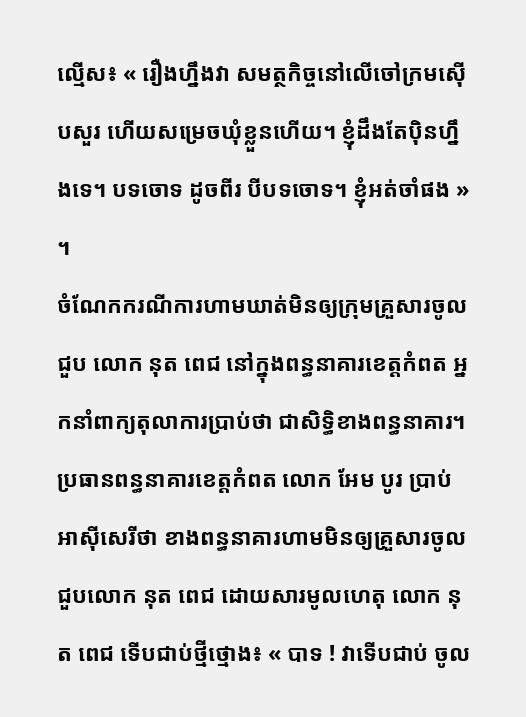ល្មើស៖ « រឿងហ្នឹងវា សមត្ថកិច្ចនៅលើចៅក្រមស៊ើបសួរ ហើយសម្រេចឃុំខ្លួនហើយ។ ខ្ញុំដឹងតែប៉ិនហ្នឹងទេ។ បទចោទ ដូចពីរ បីបទចោទ។ ខ្ញុំអត់ចាំផង » ។
ចំណែកករណីការហាមឃាត់មិនឲ្យក្រុមគ្រួសារចូលជួប លោក នុត ពេជ នៅក្នុងពន្ធនាគារខេត្តកំពត អ្នកនាំពាក្យតុលាការប្រាប់ថា ជាសិទ្ធិខាងពន្ធនាគារ។ ប្រធានពន្ធនាគារខេត្តកំពត លោក អែម បូរ ប្រាប់អាស៊ីសេរីថា ខាងពន្ធនាគារហាមមិនឲ្យគ្រួសារចូលជួបលោក នុត ពេជ ដោយសារមូលហេតុ លោក នុត ពេជ ទើបជាប់ថ្មីថ្មោង៖ « បាទ ! វាទើបជាប់ ចូល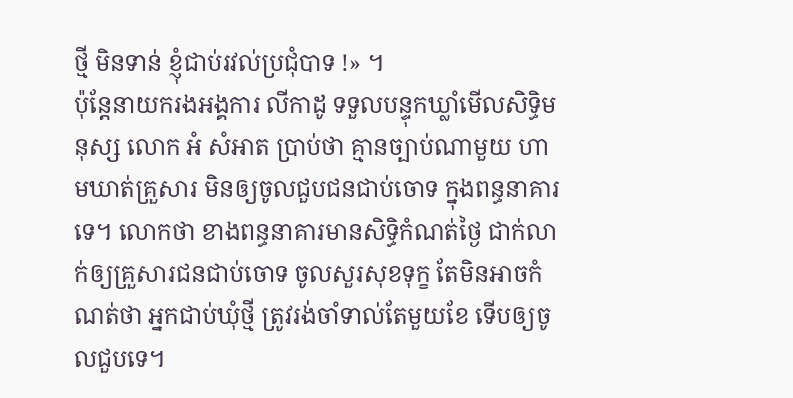ថ្មី មិនទាន់ ខ្ញុំជាប់រវល់ប្រជុំបាទ !» ។
ប៉ុន្តែនាយករងអង្គការ លីកាដូ ទទួលបន្ទុកឃ្លាំមើលសិទ្ធិមនុស្ស លោក អំ សំអាត ប្រាប់ថា គ្មានច្បាប់ណាមួយ ហាមឃាត់គ្រួសារ មិនឲ្យចូលជួបជនជាប់ចោទ ក្នុងពន្ធនាគារទេ។ លោកថា ខាងពន្ធនាគារមានសិទ្ធិកំណត់ថ្ងៃ ជាក់លាក់ឲ្យគ្រួសារជនជាប់ចោទ ចូលសួរសុខទុក្ខ តែមិនអាចកំណត់ថា អ្នកជាប់ឃុំថ្មី ត្រូវរង់ចាំទាល់តែមួយខែ ទើបឲ្យចូលជួបទេ។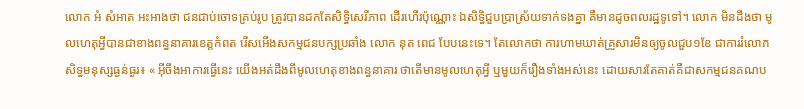លោក អំ សំអាត អះអាងថា ជនជាប់ចោទគ្រប់រូប ត្រូវបានដកតែសិទ្ធិសេរីភាព ដើរហើរប៉ុណ្ណោះ ឯសិទ្ធិជួបប្រាស្រ័យទាក់ទងគ្នា គឺមានដូចពលរដ្ឋទូទៅ។ លោក មិនដឹងថា មូលហេតុអ្វីបានជាខាងពន្ធនាគារខេត្តកំពត រើសអើងសកម្មជនបក្សប្រឆាំង លោក នុត ពេជ បែបនេះទេ។ តែលោកថា ការហាមឃាត់គ្រួសារមិនឲ្យចូលជួប១ខែ ជាការរំលោភសិទ្ធមនុស្សធ្ងន់ធ្ងរ៖ « អ៊ីចឹងអាការធ្វើនេះ យើងអត់ដឹងពីមូលហេតុខាងពន្ធនាគារ ថាតើមានមូលហេតុអ្វី ឬមួយក៏រឿងទាំងអស់នេះ ដោយសារតែគាត់គឺជាសកម្មជនគណប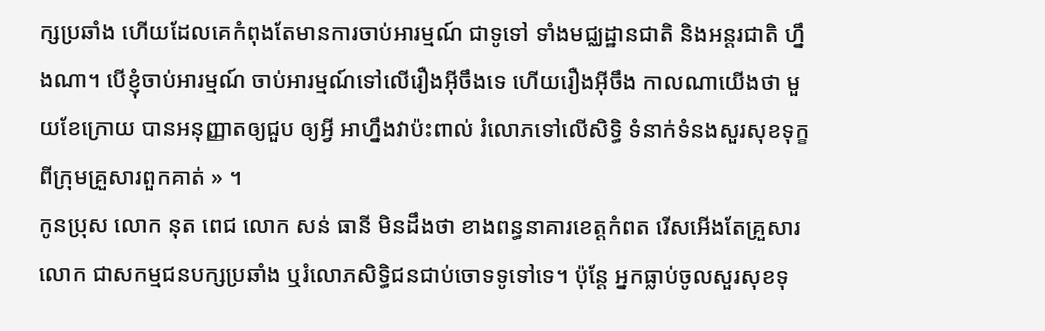ក្សប្រឆាំង ហើយដែលគេកំពុងតែមានការចាប់អារម្មណ៍ ជាទូទៅ ទាំងមជ្ឈដ្ឋានជាតិ និងអន្តរជាតិ ហ្នឹងណា។ បើខ្ញុំចាប់អារម្មណ៍ ចាប់អារម្មណ៍ទៅលើរឿងអ៊ីចឹងទេ ហើយរឿងអ៊ីចឹង កាលណាយើងថា មួយខែក្រោយ បានអនុញ្ញាតឲ្យជួប ឲ្យអ្វី អាហ្នឹងវាប៉ះពាល់ រំលោភទៅលើសិទ្ធិ ទំនាក់ទំនងសួរសុខទុក្ខពីក្រុមគ្រួសារពួកគាត់ » ។
កូនប្រុស លោក នុត ពេជ លោក សន់ ធានី មិនដឹងថា ខាងពន្ធនាគារខេត្តកំពត រើសអើងតែគ្រួសារលោក ជាសកម្មជនបក្សប្រឆាំង ឬរំលោភសិទ្ធិជនជាប់ចោទទូទៅទេ។ ប៉ុន្តែ អ្នកធ្លាប់ចូលសួរសុខទុ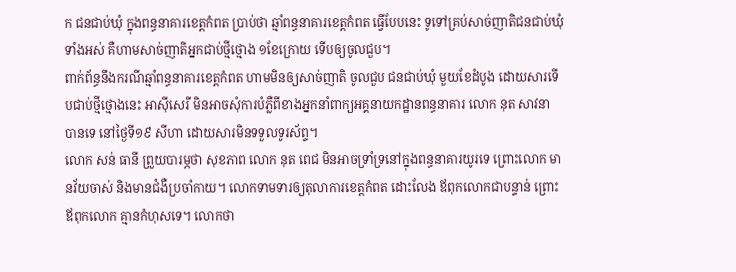ក ជនជាប់ឃុំ ក្នុងពន្ធនាគារខេត្តកំពត ប្រាប់ថា ឆ្មាំពន្ធនាគារខេត្តកំពត ធ្វើបែបនេះ ទូទៅគ្រប់សាច់ញាតិជនជាប់ឃុំទាំងអស់ គឺហាមសាច់ញាតិអ្នកជាប់ថ្មីថ្មោង ១ខែក្រោយ ទើបឲ្យចូលជួប។
ពាក់ព័ន្ធនឹងករណីឆ្មាំពន្ធនាគារខេត្តកំពត ហាមមិនឲ្យសាច់ញាតិ ចូលជួប ជនជាប់ឃុំ មួយខែដំបូង ដោយសារទើបជាប់ថ្មីថ្មោងនេះ អាស៊ីសេរី មិនអាចសុំការបំភ្លឺពីខាងអ្នកនាំពាក្យអគ្គនាយកដ្ឋានពន្ធនាគារ លោក នុត សាវនា បានទេ នៅថ្ងៃទី១៩ សីហា ដោយសារមិនទទួលទូរស័ព្ទ។
លោក សន់ ធានី ព្រួយបារម្ភថា សុខភាព លោក នុត ពេជ មិនអាចទ្រាំទ្រនៅក្នុងពន្ធនាគារយូរទេ ព្រោះលោក មានវ័យចាស់ និងមានជំងឺប្រចាំកាយ។ លោកទាមទារឲ្យតុលាការខេត្តកំពត ដោះលែង ឪពុកលោកជាបន្ទាន់ ព្រោះ ឪពុកលោក គ្មានកំហុសទេ។ លោកថា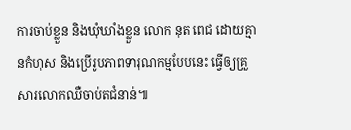ការចាប់ខ្លួន និងឃុំឃាំងខ្លួន លោក នុត ពេជ ដោយគ្មានកំហុស និងប្រើរូបភាពទារុណកម្មបែបនេះ ធ្វើឲ្យគ្រួសារលោកឈឺចាប់តជំនាន់៕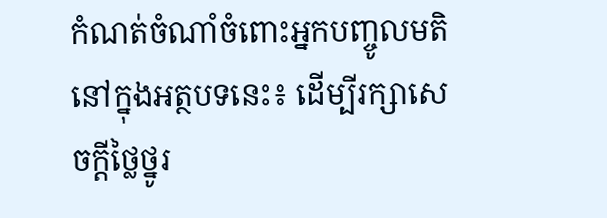កំណត់ចំណាំចំពោះអ្នកបញ្ចូលមតិនៅក្នុងអត្ថបទនេះ៖ ដើម្បីរក្សាសេចក្ដីថ្លៃថ្នូរ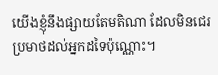យើងខ្ញុំនឹងផ្សាយតែមតិណា ដែលមិនជេរប្រមាថដល់អ្នកដទៃប៉ុណ្ណោះ។